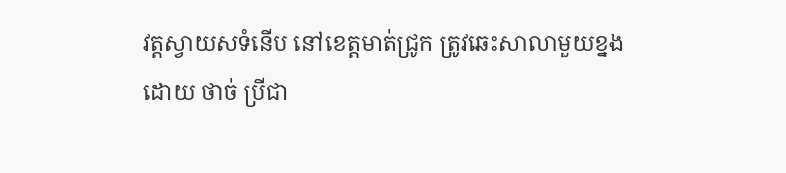វត្តស្វាយសទំនើប នៅខេត្តមាត់ជ្រូក ត្រូវឆេះសាលាមួយខ្នង
ដោយ ថាច់ ប្រីជា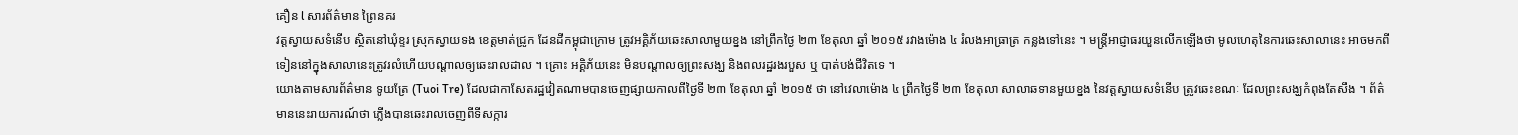គឿន l សារព័ត៌មាន ព្រៃនគរ
វត្តស្វាយសទំនើប ស្ថិតនៅឃុំខ្ទរ ស្រុកស្វាយទង ខេត្តមាត់ជ្រូក ដែនដីកម្ពុជាក្រោម ត្រូវអគ្គិភ័យឆេះសាលាមួយខ្នង នៅព្រឹកថ្ងៃ ២៣ ខែតុលា ឆ្នាំ ២០១៥ រវាងម៉ោង ៤ រំលងអាធ្រាត្រ កន្លងទៅនេះ ។ មន្ត្រីអាជ្ញាធរយួនលើកឡើងថា មូលហេតុនៃការឆេះសាលានេះ អាចមកពីទៀននៅក្នុងសាលានេះត្រូវរលំហើយបណ្ដាលឲ្យឆេះរាលដាល ។ គ្រោះ អគ្គិភ័យនេះ មិនបណ្ដាលឲ្យព្រះសង្ឃ និងពលរដ្ឋរងរបួស ឬ បាត់បង់ជីវិតទេ ។
យោងតាមសារព័ត៌មាន ទូយត្រែ (Tuoi Tre) ដែលជាកាសែតរដ្ឋវៀតណាមបានចេញផ្សាយកាលពីថ្ងៃទី ២៣ ខែតុលា ឆ្នាំ ២០១៥ ថា នៅវេលាម៉ោង ៤ ព្រឹកថ្ងៃទី ២៣ ខែតុលា សាលាឆទានមួយខ្នង នៃវត្តស្វាយសទំនើប ត្រូវឆេះខណៈ ដែលព្រះសង្ឃកំពុងតែសឹង ។ ព័ត៌មាននេះរាយការណ៍ថា ភ្លើងបានឆេះរាលចេញពីទីសក្ការ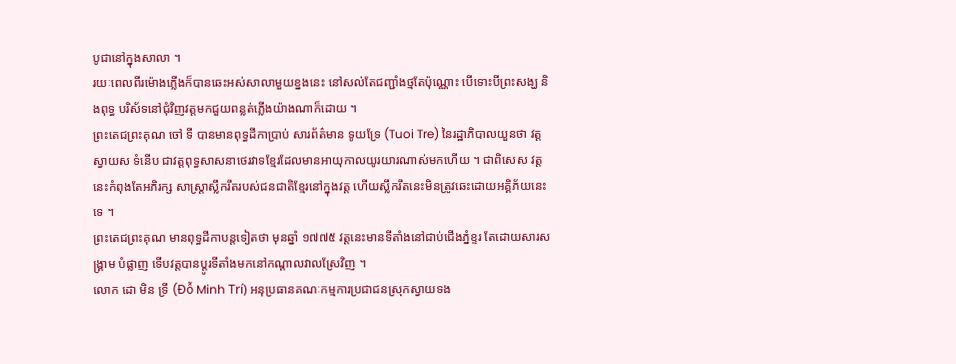បូជានៅក្នុងសាលា ។
រយៈពេលពីរម៉ោងភ្លើងក៏បានឆេះអស់សាលាមួយខ្នងនេះ នៅសល់តែជញ្ជាំងថ្មតែប៉ុណ្ណោះ បើទោះបីព្រះសង្ឃ និងពុទ្ធ បរិស័ទនៅជុំវិញវត្តមកជួយពន្លត់ភ្លើងយ៉ាងណាក៏ដោយ ។
ព្រះតេជព្រះគុណ ចៅ ទី បានមានពុទ្ធដីកាប្រាប់ សារព័ត៌មាន ទូយទ្រែ (Tuoi Tre) នៃរដ្ឋាភិបាលយួនថា វត្តស្វាយស ទំនើប ជាវត្តពុទ្ធសាសនាថេរវាទខ្មែរដែលមានអាយុកាលយូរយារណាស់មកហើយ ។ ជាពិសេស វត្តនេះកំពុងតែអភិរក្ស សាស្ត្រាស្លឹករឹតរបស់ជនជាតិខ្មែរនៅក្នុងវត្ត ហើយស្លឹករឹតនេះមិនត្រូវឆេះដោយអគ្គិភ័យនេះទេ ។
ព្រះតេជព្រះគុណ មានពុទ្ធដីកាបន្តទៀតថា មុនឆ្នាំ ១៧៧៥ វត្តនេះមានទីតាំងនៅជាប់ជើងភ្នំខ្ទរ តែដោយសារសង្គ្រាម បំផ្លាញ ទើបវត្តបានប្ដូរទីតាំងមកនៅកណ្ដាលវាលស្រែវិញ ។
លោក ដោ មិន ទ្រី (Đỗ Minh Trí) អនុប្រធានគណៈកម្មការប្រជាជនស្រុកស្វាយទង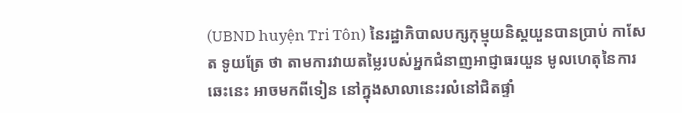(UBND huyện Tri Tôn) នៃរដ្ឋាភិបាលបក្សកុម្មុយនិស្តយួនបានប្រាប់ កាសែត ទូយត្រែ ថា តាមការវាយតម្លៃរបស់អ្នកជំនាញអាជ្ញាធរយួន មូលហេតុនៃការឆេះនេះ អាចមកពីទៀន នៅក្នុងសាលានេះរលំនៅជិតផ្ទាំ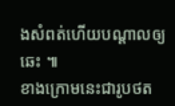ងសំពត់ហើយបណ្ដាលឲ្យឆេះ ៕
ខាងក្រោមនេះជារូបថត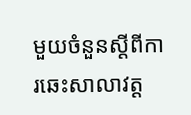មួយចំនួនស្ដីពីការឆេះសាលាវត្ត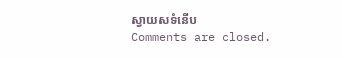ស្វាយសទំនើប
Comments are closed.